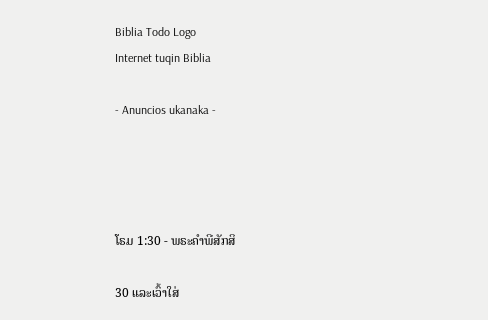Biblia Todo Logo
Internet tuqin Biblia

- Anuncios ukanaka -




ໂຣມ 1:30 - ພຣະຄຳພີສັກສິ

30 ແລະເວົ້າໃສ່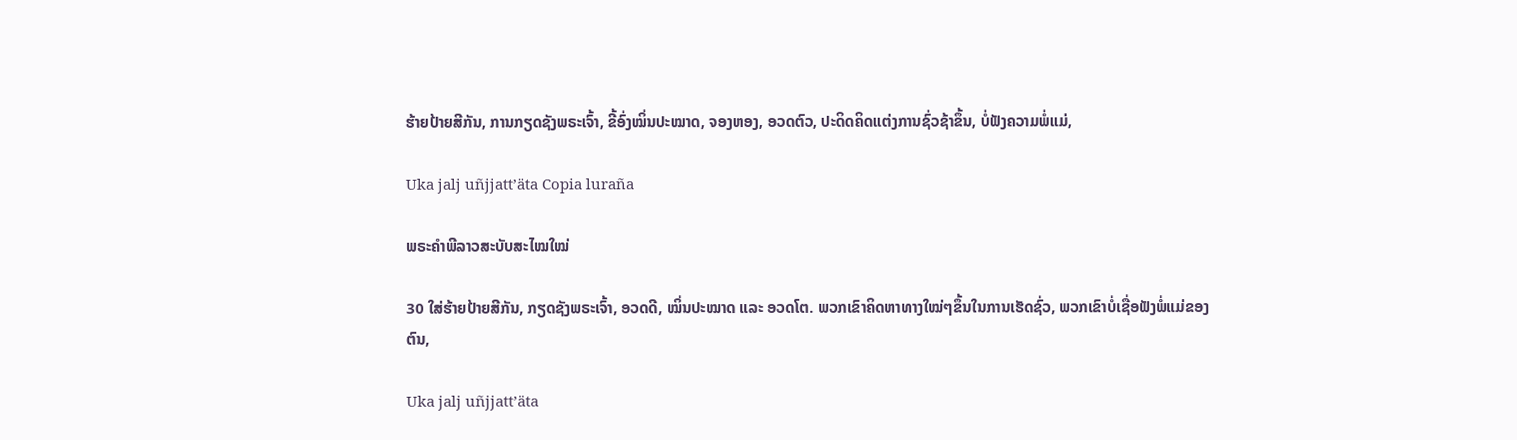ຮ້າຍປ້າຍສີກັນ, ການກຽດຊັງພຣະເຈົ້າ, ຂີ້ອົ່ງໝິ່ນປະໝາດ, ຈອງຫອງ, ອວດຕົວ, ປະດິດຄິດແຕ່ງການຊົ່ວຊ້າຂຶ້ນ, ບໍ່ຟັງຄວາມພໍ່ແມ່,

Uka jalj uñjjattʼäta Copia luraña

ພຣະຄຳພີລາວສະບັບສະໄໝໃໝ່

30 ໃສ່ຮ້າຍປ້າຍສີກັນ, ກຽດຊັງພຣະເຈົ້າ, ອວດດີ, ໝິ່ນປະໝາດ ແລະ ອວດໂຕ. ພວກເຂົາຄິດຫາທາງໃໝ່ໆຂຶ້ນໃນການເຮັດຊົ່ວ, ພວກເຂົາບໍ່ເຊື່ອຟັງພໍ່ແມ່ຂອງຕົນ,

Uka jalj uñjjattʼäta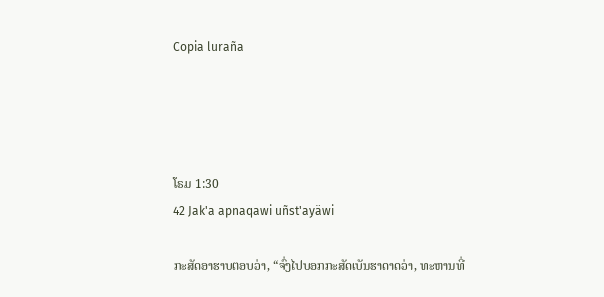Copia luraña




ໂຣມ 1:30
42 Jak'a apnaqawi uñst'ayäwi

ກະສັດອາຮາບຕອບວ່າ, “ຈົ່ງໄປບອກກະສັດເບັນຮາດາດວ່າ, ທະຫານທີ່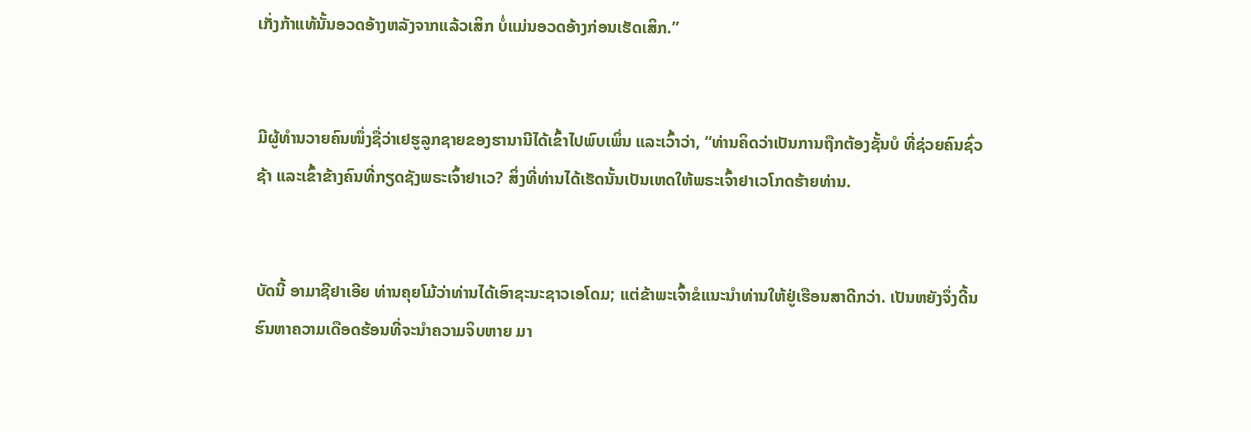ເກັ່ງກ້າແທ້ນັ້ນອວດອ້າງຫລັງຈາກແລ້ວເສິກ ບໍ່ແມ່ນອວດອ້າງກ່ອນເຮັດເສິກ.”


ມີຜູ້ທຳນວາຍຄົນໜຶ່ງຊື່ວ່າເຢຮູລູກຊາຍຂອງຮານານີໄດ້ເຂົ້າໄປພົບເພິ່ນ ແລະເວົ້າວ່າ, “ທ່ານຄິດວ່າເປັນການຖືກຕ້ອງຊັ້ນບໍ ທີ່ຊ່ວຍຄົນຊົ່ວຊ້າ ແລະເຂົ້າຂ້າງຄົນທີ່ກຽດຊັງພຣະເຈົ້າຢາເວ? ສິ່ງທີ່ທ່ານໄດ້ເຮັດນັ້ນເປັນເຫດໃຫ້ພຣະເຈົ້າຢາເວໂກດຮ້າຍທ່ານ.


ບັດນີ້ ອາມາຊີຢາເອີຍ ທ່ານຄຸຍໂມ້ວ່າທ່ານໄດ້ເອົາຊະນະຊາວເອໂດມ; ແຕ່ຂ້າພະເຈົ້າຂໍແນະນຳທ່ານໃຫ້ຢູ່ເຮືອນສາດີກວ່າ. ເປັນຫຍັງຈຶ່ງດີ້ນຮົນຫາຄວາມເດືອດຮ້ອນທີ່ຈະນຳຄວາມຈິບຫາຍ ມາ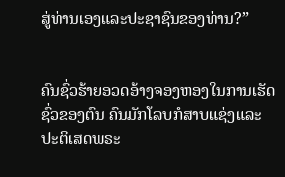ສູ່ທ່ານເອງແລະປະຊາຊົນຂອງທ່ານ?”


ຄົນຊົ່ວຮ້າຍອວດອ້າງຈອງຫອງໃນການເຮັດຊົ່ວຂອງຕົນ ຄົນມັກໂລບກໍສາບແຊ່ງແລະປະຕິເສດພຣະ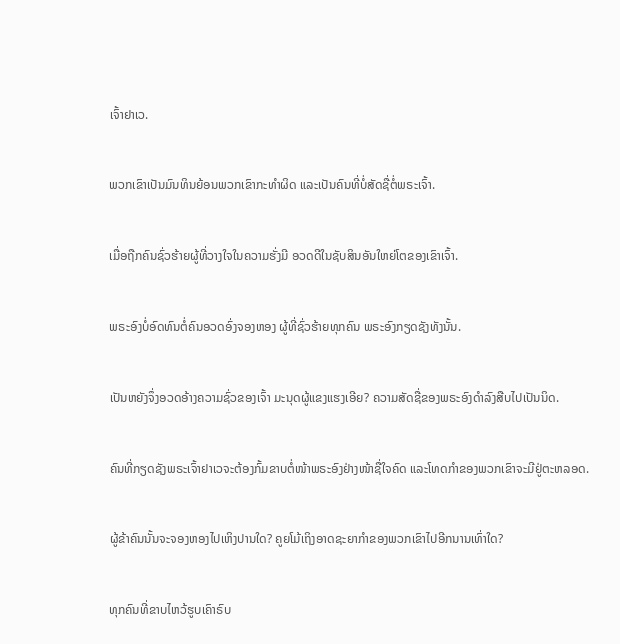ເຈົ້າຢາເວ.


ພວກເຂົາເປັນມົນທິນຍ້ອນພວກເຂົາກະທຳຜິດ ແລະເປັນຄົນທີ່ບໍ່ສັດຊື່ຕໍ່ພຣະເຈົ້າ.


ເມື່ອຖືກຄົນຊົ່ວຮ້າຍຜູ້ທີ່ວາງໃຈໃນຄວາມຮັ່ງມີ ອວດດີໃນຊັບສິນອັນໃຫຍ່ໂຕຂອງເຂົາເຈົ້າ.


ພຣະອົງບໍ່ອົດທົນຕໍ່ຄົນອວດອົ່ງຈອງຫອງ ຜູ້ທີ່ຊົ່ວຮ້າຍທຸກຄົນ ພຣະອົງກຽດຊັງທັງນັ້ນ.


ເປັນຫຍັງຈຶ່ງອວດອ້າງຄວາມຊົ່ວຂອງເຈົ້າ ມະນຸດຜູ້ແຂງແຮງເອີຍ? ຄວາມສັດຊື່ຂອງພຣະອົງດຳລົງສືບໄປເປັນນິດ.


ຄົນທີ່ກຽດຊັງພຣະເຈົ້າຢາເວຈະຕ້ອງກົ້ມຂາບຕໍ່ໜ້າພຣະອົງຢ່າງໜ້າຊື່ໃຈຄົດ ແລະໂທດກຳຂອງພວກເຂົາຈະມີຢູ່ຕະຫລອດ.


ຜູ້ຂ້າຄົນນັ້ນຈະຈອງຫອງໄປເຫິງປານໃດ? ຄູຍໂມ້ເຖິງອາດຊະຍາກຳຂອງພວກເຂົາໄປອີກນານເທົ່າໃດ?


ທຸກຄົນທີ່ຂາບໄຫວ້ຮູບເຄົາຣົບ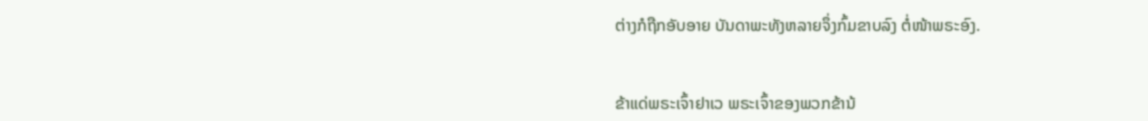ຕ່າງກໍຖືກອັບອາຍ ບັນດາພະທັງຫລາຍຈຶ່ງກົ້ມຂາບລົງ ຕໍ່ໜ້າພຣະອົງ.


ຂ້າແດ່ພຣະເຈົ້າຢາເວ ພຣະເຈົ້າຂອງພວກຂ້ານ້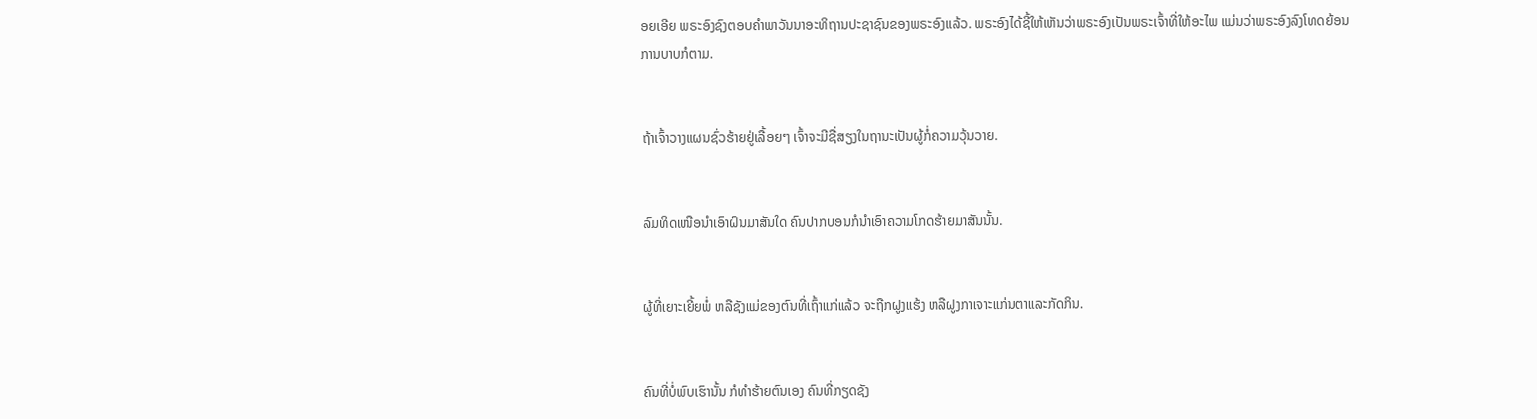ອຍເອີຍ ພຣະອົງຊົງຕອບຄຳພາວັນນາອະທິຖານປະຊາຊົນຂອງພຣະອົງແລ້ວ. ພຣະອົງໄດ້ຊີ້ໃຫ້ເຫັນວ່າພຣະອົງເປັນພຣະເຈົ້າທີ່ໃຫ້ອະໄພ ແມ່ນວ່າພຣະອົງລົງໂທດຍ້ອນການບາບກໍຕາມ.


ຖ້າເຈົ້າວາງແຜນຊົ່ວຮ້າຍຢູ່ເລື້ອຍໆ ເຈົ້າຈະມີຊື່ສຽງໃນຖານະເປັນຜູ້ກໍ່ຄວາມວຸ້ນວາຍ.


ລົມທິດເໜືອນຳເອົາຝົນມາສັນໃດ ຄົນປາກບອນກໍນຳເອົາຄວາມໂກດຮ້າຍມາສັນນັ້ນ.


ຜູ້ທີ່ເຍາະເຍີ້ຍພໍ່ ຫລືຊັງແມ່ຂອງຕົນທີ່ເຖົ້າແກ່ແລ້ວ ຈະຖືກຝູງແຮ້ງ ຫລືຝູງກາເຈາະແກ່ນຕາແລະກັດກິນ.


ຄົນທີ່ບໍ່ພົບເຮົານັ້ນ ກໍທຳຮ້າຍຕົນເອງ ຄົນທີ່ກຽດຊັງ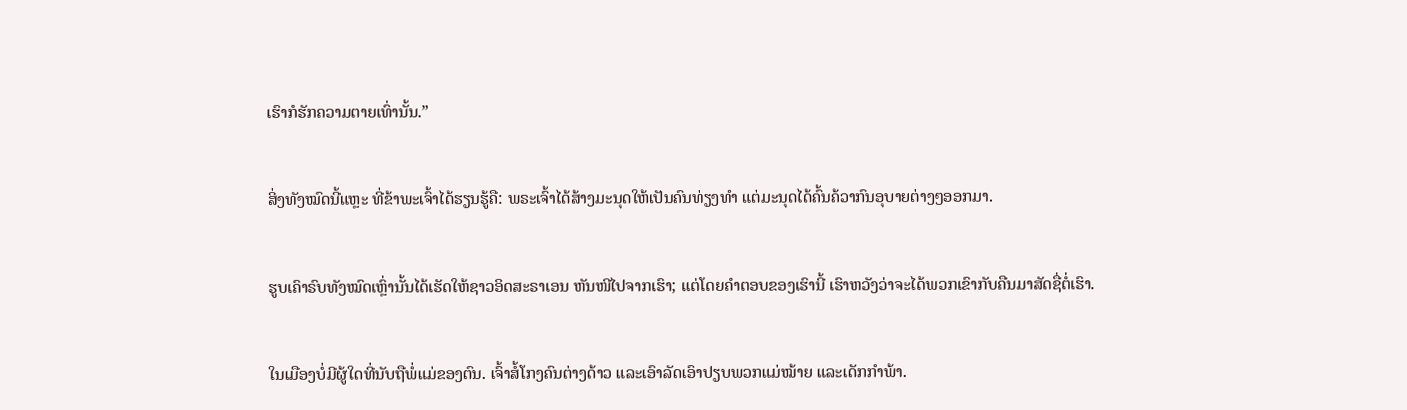ເຮົາກໍຮັກຄວາມຕາຍເທົ່ານັ້ນ.”


ສິ່ງທັງໝົດນີ້ແຫຼະ ທີ່ຂ້າພະເຈົ້າໄດ້ຮຽນຮູ້ຄື: ພຣະເຈົ້າໄດ້ສ້າງມະນຸດໃຫ້ເປັນຄົນທ່ຽງທຳ ແຕ່ມະນຸດໄດ້ຄົ້ນຄ້ວາກົນອຸບາຍຕ່າງໆອອກມາ.


ຮູບເຄົາຣົບທັງໝົດເຫຼົ່ານັ້ນໄດ້ເຮັດໃຫ້ຊາວອິດສະຣາເອນ ຫັນໜີໄປຈາກເຮົາ; ແຕ່ໂດຍຄຳຕອບຂອງເຮົານີ້ ເຮົາຫວັງວ່າຈະໄດ້ພວກເຂົາກັບຄືນມາສັດຊື່ຕໍ່ເຮົາ.


ໃນເມືອງບໍ່ມີຜູ້ໃດທີ່ນັບຖືພໍ່ແມ່ຂອງຕົນ. ເຈົ້າສໍ້ໂກງຄົນຕ່າງດ້າວ ແລະເອົາລັດເອົາປຽບພວກແມ່ໝ້າຍ ແລະເດັກກຳພ້າ.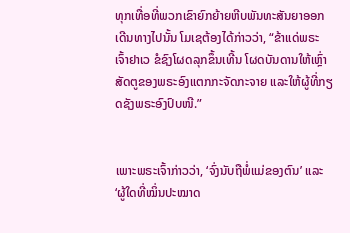ທຸກເທື່ອທີ່ພວກເຂົາຍົກຍ້າຍຫີບພັນທະສັນຍາອອກເດີນທາງໄປນັ້ນ ໂມເຊຕ້ອງໄດ້ກ່າວວ່າ, “ຂ້າແດ່ພຣະເຈົ້າຢາເວ ຂໍຊົງໂຜດລຸກຂຶ້ນເທີ້ນ ໂຜດບັນດານໃຫ້ເຫຼົ່າສັດຕູຂອງພຣະອົງແຕກກະຈັດກະຈາຍ ແລະໃຫ້ຜູ້ທີ່ກຽດຊັງພຣະອົງປົບໜີ.”


ເພາະພຣະເຈົ້າກ່າວວ່າ, ‘ຈົ່ງນັບຖືພໍ່ແມ່ຂອງຕົນ’ ແລະ ‘ຜູ້ໃດທີ່ໝິ່ນປະໝາດ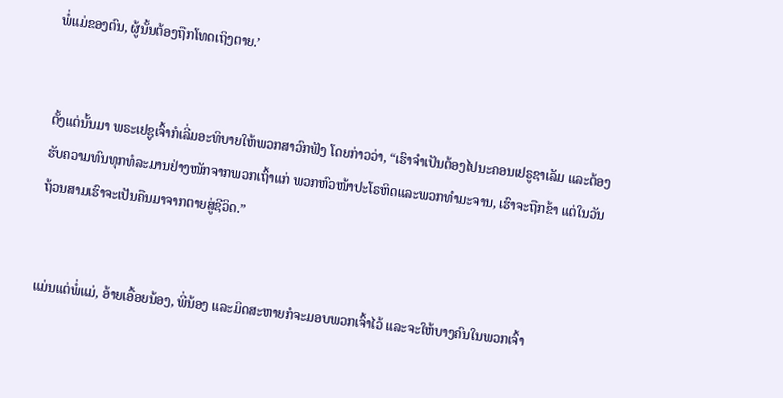ພໍ່ແມ່ຂອງຕົນ, ຜູ້ນັ້ນຕ້ອງຖືກໂທດເຖິງຕາຍ.’


ຕັ້ງແຕ່ນັ້ນມາ ພຣະເຢຊູເຈົ້າກໍເລີ່ມອະທິບາຍໃຫ້ພວກສາວົກຟັງ ໂດຍກ່າວວ່າ, “ເຮົາຈຳເປັນຕ້ອງໄປນະຄອນເຢຣູຊາເລັມ ແລະຕ້ອງຮັບຄວາມທົນທຸກທໍລະມານຢ່າງໜັກຈາກພວກເຖົ້າແກ່ ພວກຫົວໜ້າປະໂຣຫິດແລະພວກທຳມະຈານ, ເຮົາຈະຖືກຂ້າ ແຕ່ໃນວັນຖ້ວນສາມເຮົາຈະເປັນຄືນມາຈາກຕາຍສູ່ຊີວິດ.”


ແມ່ນແຕ່ພໍ່ແມ່, ອ້າຍເອື້ອຍນ້ອງ, ພີ່ນ້ອງ ແລະມິດສະຫາຍກໍຈະມອບພວກເຈົ້າໄວ້ ແລະຈະໃຫ້ບາງຄົນໃນພວກເຈົ້າ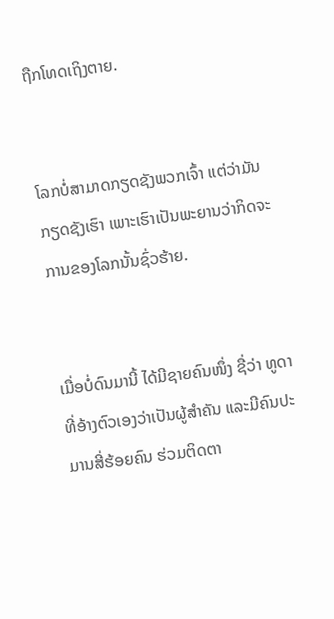ຖືກໂທດເຖິງຕາຍ.


ໂລກບໍ່ສາມາດກຽດຊັງພວກເຈົ້າ ແຕ່ວ່າມັນກຽດຊັງເຮົາ ເພາະເຮົາເປັນພະຍານວ່າກິດຈະການຂອງໂລກນັ້ນຊົ່ວຮ້າຍ.


ເມື່ອບໍ່ດົນມານີ້ ໄດ້ມີຊາຍຄົນໜຶ່ງ ຊື່ວ່າ ທູດາ ທີ່ອ້າງຕົວເອງວ່າເປັນຜູ້ສຳຄັນ ແລະມີຄົນປະມານສີ່ຮ້ອຍຄົນ ຮ່ວມຕິດຕາ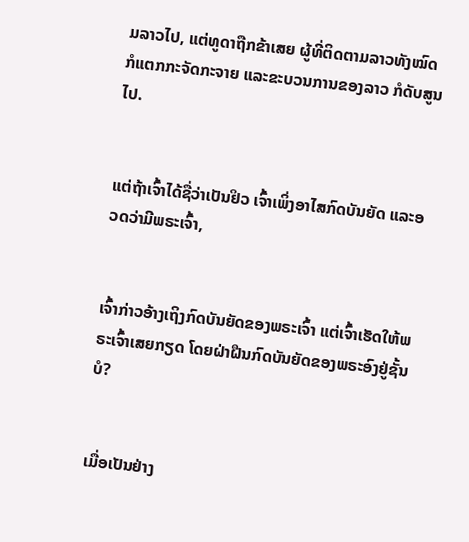ມລາວໄປ, ແຕ່ທູດາຖືກຂ້າເສຍ ຜູ້ທີ່ຕິດຕາມລາວທັງໝົດ ກໍແຕກກະຈັດກະຈາຍ ແລະຂະບວນການຂອງລາວ ກໍດັບສູນໄປ.


ແຕ່ຖ້າເຈົ້າໄດ້ຊື່ວ່າເປັນຢິວ ເຈົ້າເພິ່ງອາໄສກົດບັນຍັດ ແລະອວດວ່າມີພຣະເຈົ້າ,


ເຈົ້າກ່າວອ້າງເຖິງກົດບັນຍັດຂອງພຣະເຈົ້າ ແຕ່ເຈົ້າເຮັດໃຫ້ພຣະເຈົ້າເສຍກຽດ ໂດຍຝ່າຝືນກົດບັນຍັດຂອງພຣະອົງຢູ່ຊັ້ນບໍ?


ເມື່ອເປັນຢ່າງ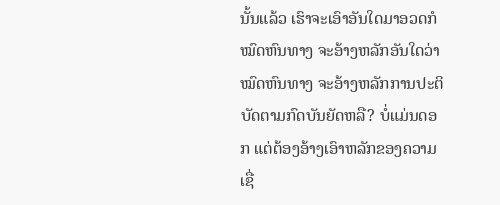ນັ້ນແລ້ວ ເຮົາຈະເອົາອັນໃດມາອວດກໍໝົດຫົນທາງ ຈະອ້າງຫລັກອັນໃດວ່າໝົດຫົນທາງ ຈະອ້າງຫລັກການປະຕິບັດຕາມກົດບັນຍັດຫລື? ບໍ່ແມ່ນດອກ ແຕ່ຕ້ອງອ້າງເອົາຫລັກຂອງຄວາມເຊື່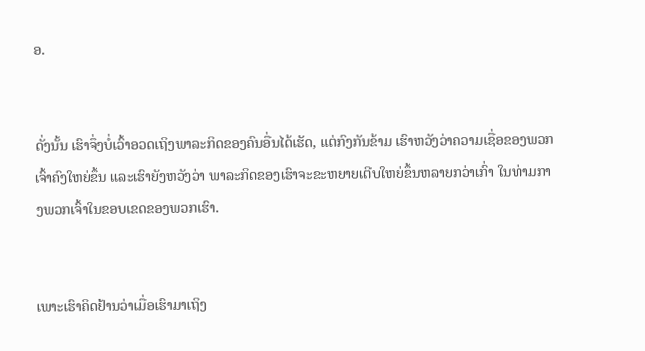ອ.


ດັ່ງນັ້ນ ເຮົາຈຶ່ງບໍ່ເວົ້າອວດເຖິງພາລະກິດຂອງຄົນອື່ນໄດ້ເຮັດ, ແຕ່ກົງກັນຂ້າມ ເຮົາຫວັງວ່າຄວາມເຊື່ອຂອງພວກເຈົ້າຄົງໃຫຍ່ຂຶ້ນ ແລະເຮົາຍັງຫວັງວ່າ ພາລະກິດຂອງເຮົາຈະຂະຫຍາຍເຕີບໃຫຍ່ຂຶ້ນຫລາຍກວ່າເກົ່າ ໃນທ່າມກາງພວກເຈົ້າໃນຂອບເຂດຂອງພວກເຮົາ.


ເພາະເຮົາຄິດຢ້ານວ່າເມື່ອເຮົາມາເຖິງ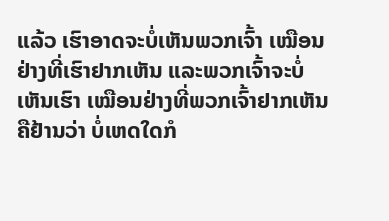ແລ້ວ ເຮົາອາດຈະບໍ່ເຫັນພວກເຈົ້າ ເໝືອນຢ່າງທີ່ເຮົາຢາກເຫັນ ແລະພວກເຈົ້າຈະບໍ່ເຫັນເຮົາ ເໝືອນຢ່າງທີ່ພວກເຈົ້າຢາກເຫັນ ຄືຢ້ານວ່າ ບໍ່ເຫດໃດກໍ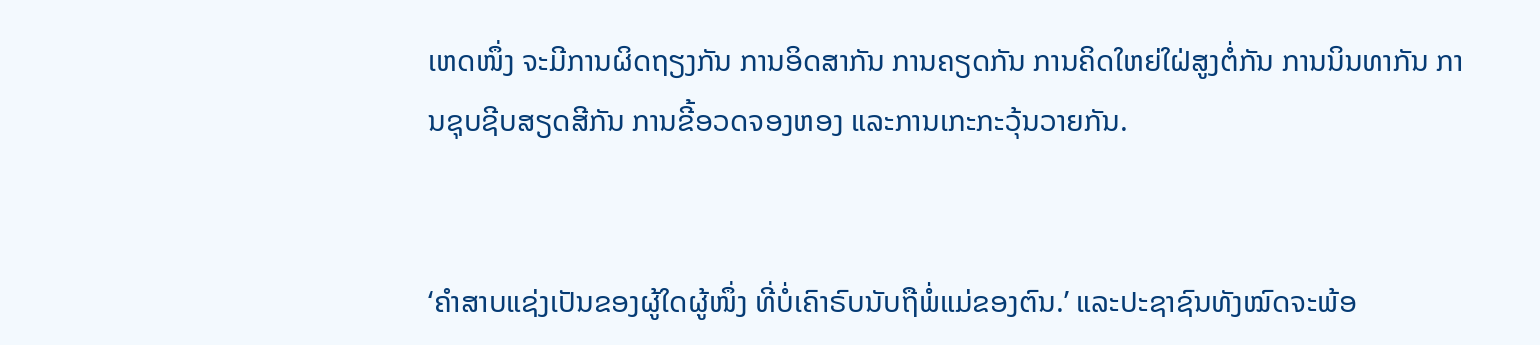ເຫດໜຶ່ງ ຈະມີການຜິດຖຽງກັນ ການອິດສາກັນ ການຄຽດກັນ ການຄິດໃຫຍ່ໃຝ່ສູງຕໍ່ກັນ ການນິນທາກັນ ການຊຸບຊີບສຽດສີກັນ ການຂີ້ອວດຈອງຫອງ ແລະການເກະກະວຸ້ນວາຍກັນ.


‘ຄຳສາບແຊ່ງເປັນຂອງຜູ້ໃດຜູ້ໜຶ່ງ ທີ່ບໍ່ເຄົາຣົບນັບຖືພໍ່ແມ່ຂອງຕົນ.’ ແລະປະຊາຊົນທັງໝົດຈະພ້ອ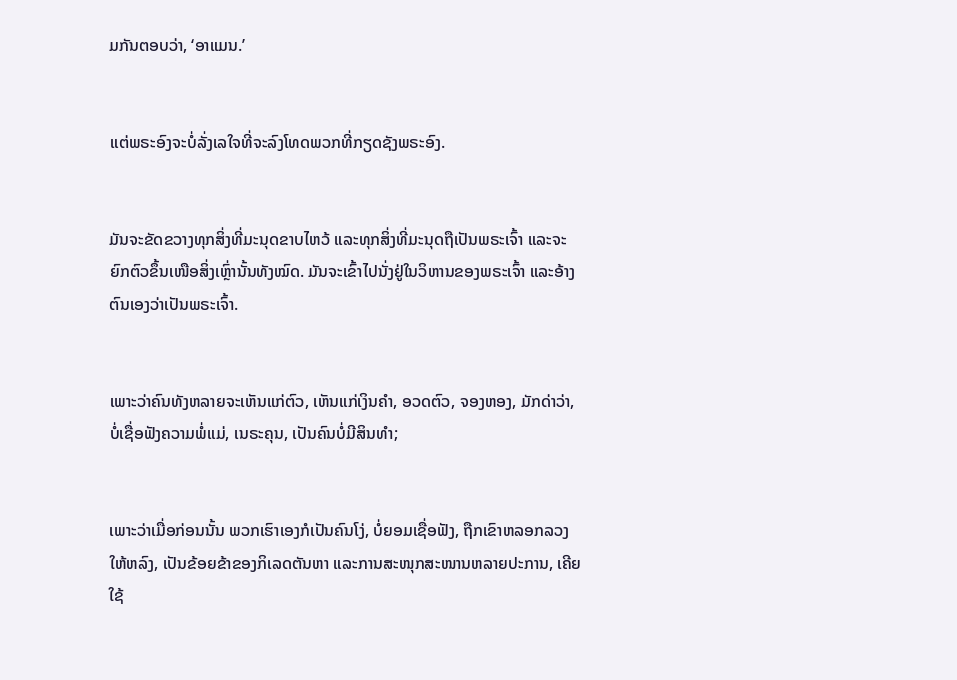ມກັນຕອບວ່າ, ‘ອາແມນ.’


ແຕ່ພຣະອົງຈະບໍ່ລັ່ງເລໃຈທີ່ຈະລົງໂທດພວກທີ່ກຽດຊັງພຣະອົງ.


ມັນຈະຂັດຂວາງທຸກສິ່ງທີ່ມະນຸດຂາບໄຫວ້ ແລະທຸກສິ່ງທີ່ມະນຸດຖືເປັນພຣະເຈົ້າ ແລະຈະຍົກຕົວຂຶ້ນເໜືອສິ່ງເຫຼົ່ານັ້ນທັງໝົດ. ມັນຈະເຂົ້າໄປນັ່ງຢູ່ໃນວິຫານຂອງພຣະເຈົ້າ ແລະອ້າງຕົນເອງວ່າເປັນພຣະເຈົ້າ.


ເພາະວ່າຄົນທັງຫລາຍຈະເຫັນແກ່ຕົວ, ເຫັນແກ່ເງິນຄຳ, ອວດຕົວ, ຈອງຫອງ, ມັກດ່າວ່າ, ບໍ່ເຊື່ອຟັງຄວາມພໍ່ແມ່, ເນຣະຄຸນ, ເປັນຄົນບໍ່ມີສິນທຳ;


ເພາະວ່າເມື່ອກ່ອນນັ້ນ ພວກເຮົາເອງກໍເປັນຄົນໂງ່, ບໍ່ຍອມເຊື່ອຟັງ, ຖືກເຂົາຫລອກລວງໃຫ້ຫລົງ, ເປັນຂ້ອຍຂ້າຂອງກິເລດຕັນຫາ ແລະການສະໜຸກສະໜານຫລາຍປະການ, ເຄີຍໃຊ້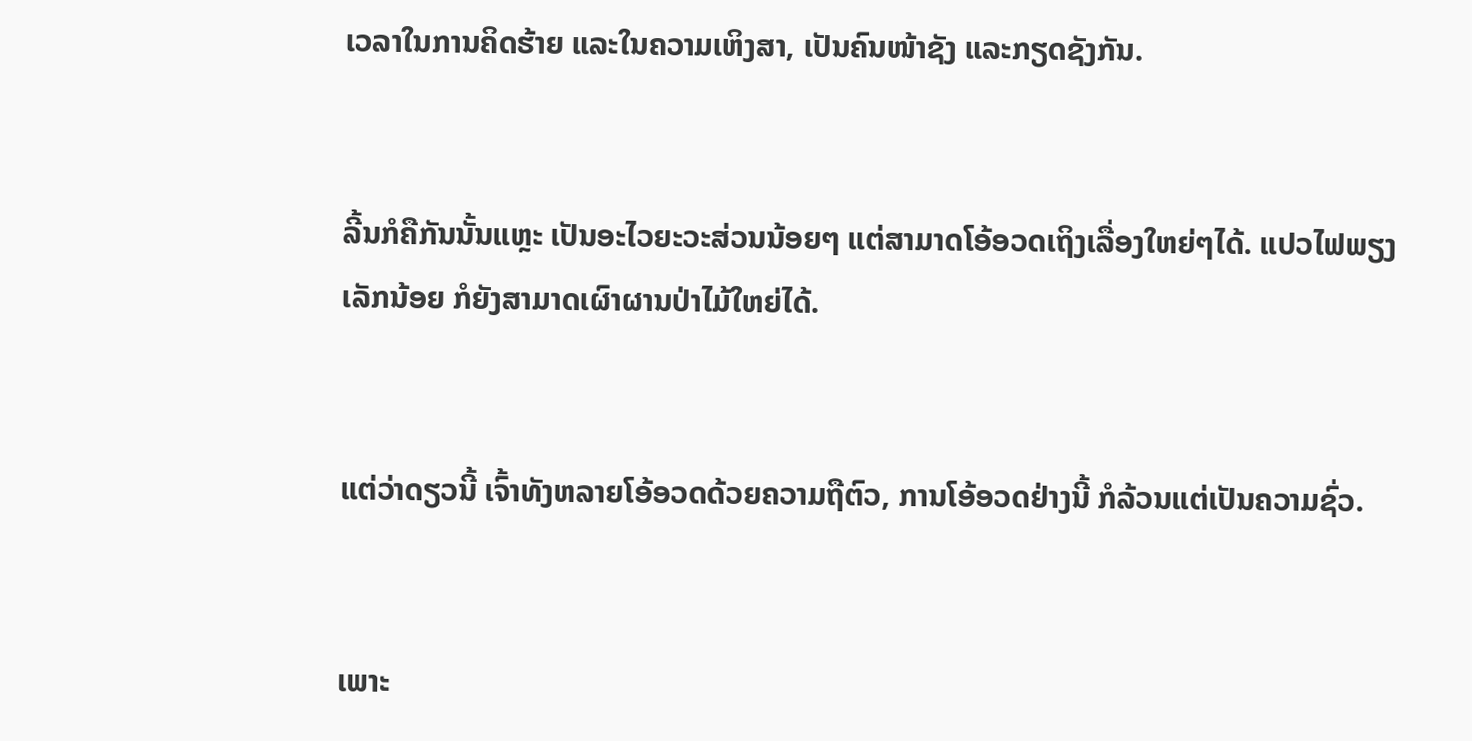ເວລາໃນການຄິດຮ້າຍ ແລະໃນຄວາມເຫິງສາ, ເປັນຄົນໜ້າຊັງ ແລະກຽດຊັງກັນ.


ລີ້ນກໍຄືກັນນັ້ນແຫຼະ ເປັນອະໄວຍະວະສ່ວນນ້ອຍໆ ແຕ່ສາມາດໂອ້ອວດເຖິງເລື່ອງໃຫຍ່ໆໄດ້. ແປວໄຟພຽງເລັກນ້ອຍ ກໍຍັງສາມາດເຜົາຜານປ່າໄມ້ໃຫຍ່ໄດ້.


ແຕ່ວ່າດຽວນີ້ ເຈົ້າທັງຫລາຍໂອ້ອວດດ້ວຍຄວາມຖືຕົວ, ການໂອ້ອວດຢ່າງນີ້ ກໍລ້ວນແຕ່ເປັນຄວາມຊົ່ວ.


ເພາະ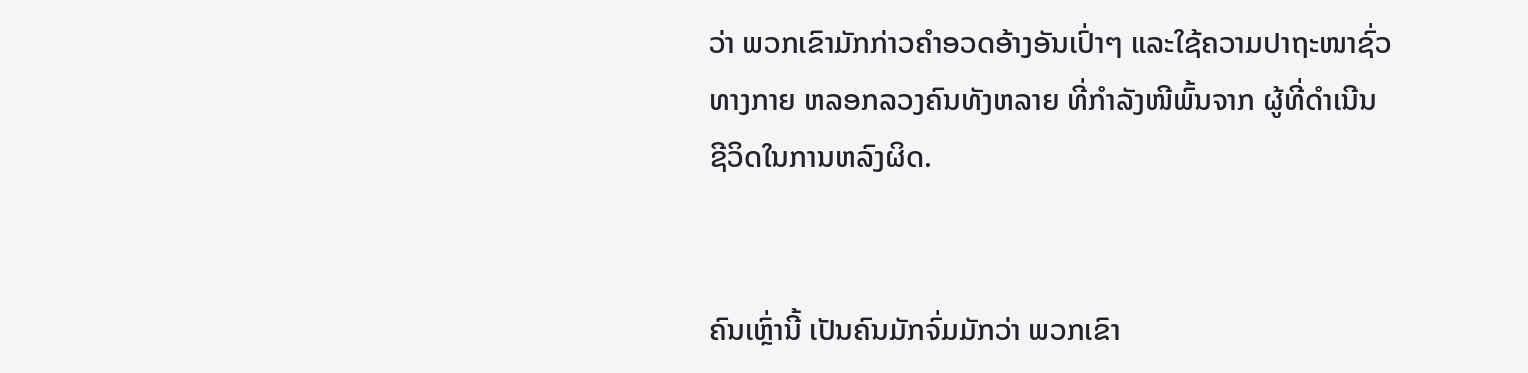ວ່າ ພວກເຂົາມັກກ່າວຄຳອວດອ້າງອັນເປົ່າໆ ແລະໃຊ້ຄວາມປາຖະໜາຊົ່ວທາງກາຍ ຫລອກລວງຄົນທັງຫລາຍ ທີ່ກຳລັງໜີພົ້ນຈາກ ຜູ້ທີ່ດຳເນີນຊີວິດໃນການຫລົງຜິດ.


ຄົນເຫຼົ່ານີ້ ເປັນຄົນມັກຈົ່ມມັກວ່າ ພວກເຂົາ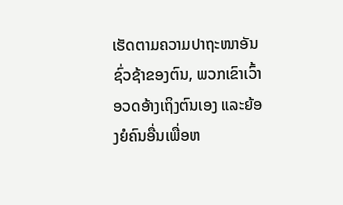ເຮັດຕາມຄວາມປາຖະໜາອັນຊົ່ວຊ້າຂອງຕົນ, ພວກເຂົາເວົ້າອວດອ້າງເຖິງຕົນເອງ ແລະຍ້ອງຍໍຄົນອື່ນເພື່ອຫ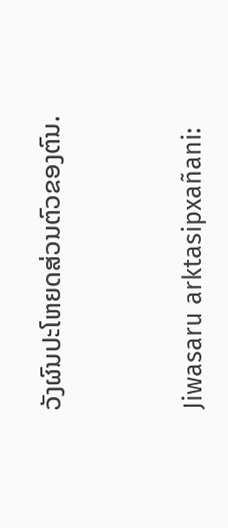ວັງຜົນປະໂຫຍດສ່ວນຕົວຂອງຕົນ.


Jiwasaru arktasipxañani: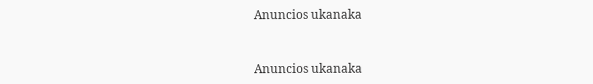Anuncios ukanaka


Anuncios ukanaka